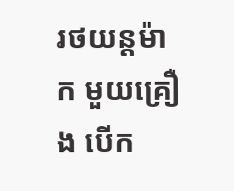រថយន្តម៉ាក មួយគ្រឿង បើក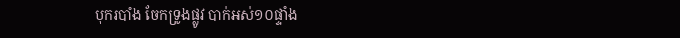បុករបាំង ចែកទ្រូងផ្លូវ បាក់អស់១០ផ្ទាំង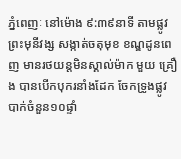ភ្នំពេញៈ នៅម៉ោង ៩:៣៩នាទី តាមផ្លូវព្រះមុនីវង្ស សង្កាត់ចតុមុខ ខណ្ឌដូនពេញ មានរថយន្តមិនស្គាល់ម៉ាក មួយ គ្រឿង បានបើកបុករនាំងដែក ចែកទ្រូងផ្លូវ បាក់ចំនួន១០ផ្ទាំ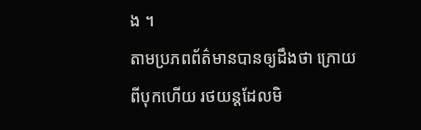ង ។
តាមប្រភពព័ត៌មានបានឲ្យដឹងថា ក្រោយពីបុកហើយ រថយន្តដែលមិ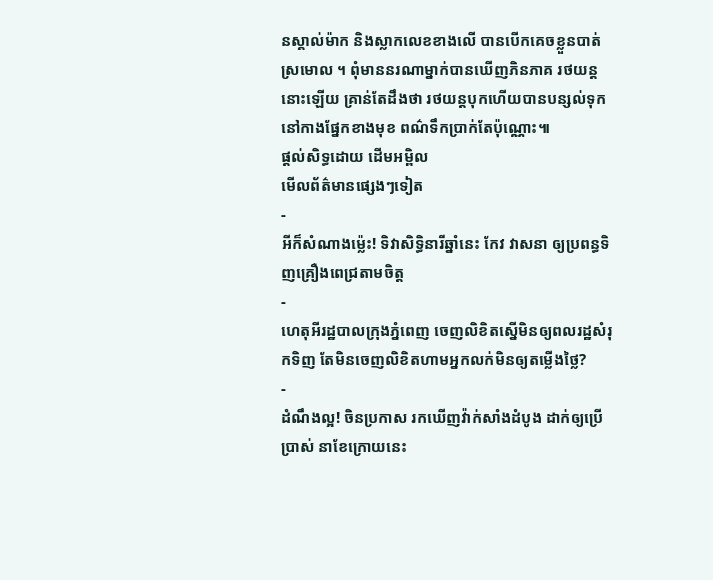នស្គាល់ម៉ាក និងស្លាកលេខខាងលើ បានបើកគេចខ្លួនបាត់ស្រមោល ។ ពុំមាននរណាម្នាក់បានឃើញភិនភាគ រថយន្តនោះឡើយ គ្រាន់តែដឹងថា រថយន្តបុកហើយបានបន្សល់ទុក នៅកាងផ្នែកខាងមុខ ពណ៌ទឹកប្រាក់តែប៉ុណ្ណោះ៕
ផ្តល់សិទ្ធដោយ ដើមអម្ពិល
មើលព័ត៌មានផ្សេងៗទៀត
-
អីក៏សំណាងម្ល៉េះ! ទិវាសិទ្ធិនារីឆ្នាំនេះ កែវ វាសនា ឲ្យប្រពន្ធទិញគ្រឿងពេជ្រតាមចិត្ត
-
ហេតុអីរដ្ឋបាលក្រុងភ្នំពេញ ចេញលិខិតស្នើមិនឲ្យពលរដ្ឋសំរុកទិញ តែមិនចេញលិខិតហាមអ្នកលក់មិនឲ្យតម្លើងថ្លៃ?
-
ដំណឹងល្អ! ចិនប្រកាស រកឃើញវ៉ាក់សាំងដំបូង ដាក់ឲ្យប្រើប្រាស់ នាខែក្រោយនេះ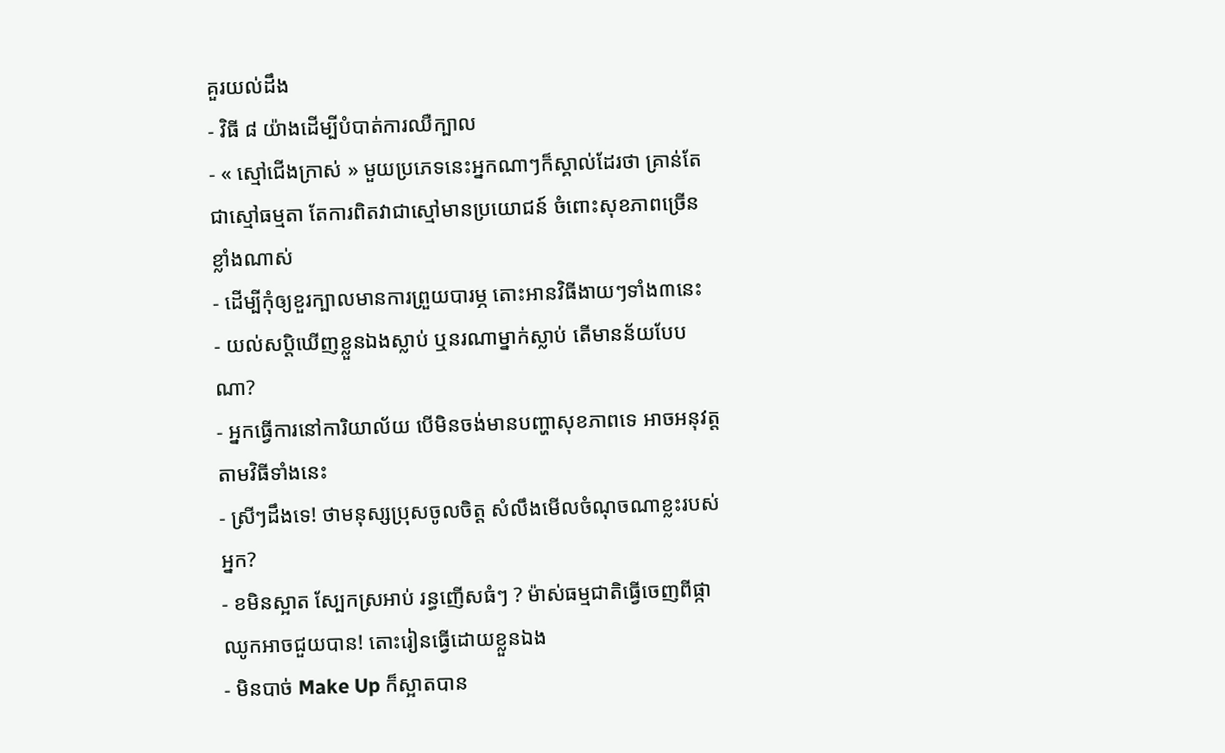គួរយល់ដឹង
- វិធី ៨ យ៉ាងដើម្បីបំបាត់ការឈឺក្បាល
- « ស្មៅជើងក្រាស់ » មួយប្រភេទនេះអ្នកណាៗក៏ស្គាល់ដែរថា គ្រាន់តែជាស្មៅធម្មតា តែការពិតវាជាស្មៅមានប្រយោជន៍ ចំពោះសុខភាពច្រើនខ្លាំងណាស់
- ដើម្បីកុំឲ្យខួរក្បាលមានការព្រួយបារម្ភ តោះអានវិធីងាយៗទាំង៣នេះ
- យល់សប្តិឃើញខ្លួនឯងស្លាប់ ឬនរណាម្នាក់ស្លាប់ តើមានន័យបែបណា?
- អ្នកធ្វើការនៅការិយាល័យ បើមិនចង់មានបញ្ហាសុខភាពទេ អាចអនុវត្តតាមវិធីទាំងនេះ
- ស្រីៗដឹងទេ! ថាមនុស្សប្រុសចូលចិត្ត សំលឹងមើលចំណុចណាខ្លះរបស់អ្នក?
- ខមិនស្អាត ស្បែកស្រអាប់ រន្ធញើសធំៗ ? ម៉ាស់ធម្មជាតិធ្វើចេញពីផ្កាឈូកអាចជួយបាន! តោះរៀនធ្វើដោយខ្លួនឯង
- មិនបាច់ Make Up ក៏ស្អាតបាន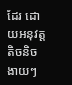ដែរ ដោយអនុវត្តតិចនិចងាយៗ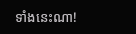ទាំងនេះណា!